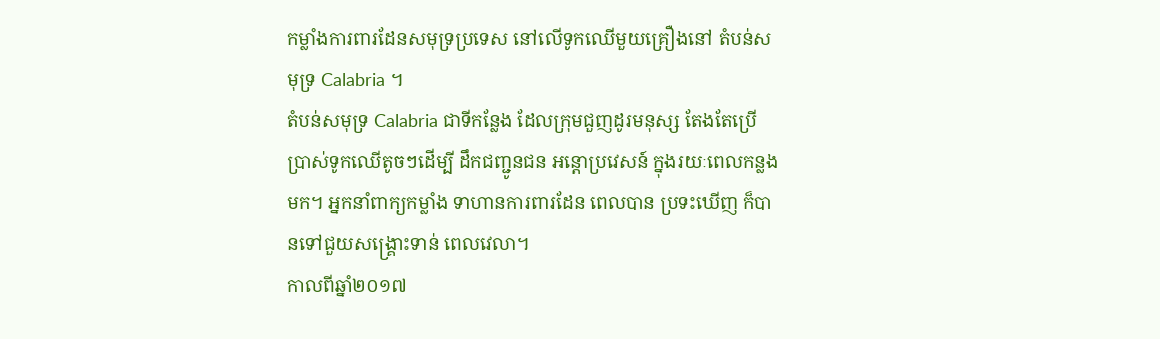កម្លាំងការពារដែនសមុទ្រប្រទេស នៅលើទូកឈើមួយគ្រឿងនៅ តំបន់សមុទ្រ Calabria ។
តំបន់សមុទ្រ Calabria ជាទីកន្លែង ដែលក្រុមជួញដូរមនុស្ស តែងតែប្រើ ប្រាស់ទូកឈើតូចៗដើម្បី ដឹកជញ្ជូនជន អន្តោប្រវេសន៍ ក្នុងរយៈពេលកន្លងមក។ អ្នកនាំពាក្យកម្លាំង ទាហានការពារដែន ពេលបាន ប្រទះឃើញ ក៏បានទៅជួយសង្គ្រោះទាន់ ពេលវេលា។
កាលពីឆ្នាំ២០១៧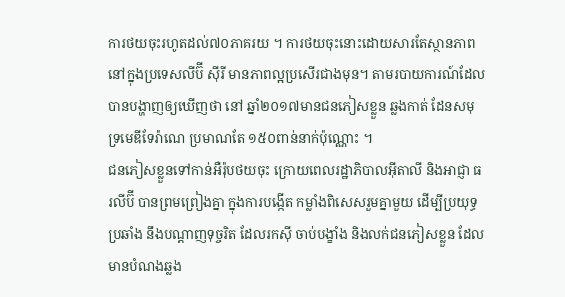ការថយចុះរហូតដល់៧០ភាគរយ ។ ការថយចុះនោះដោយសារតែស្ថានភាពនៅក្នុងប្រទេសលីប៊ី ស៊ីរី មានភាពល្អប្រសើរជាងមុន។ តាមរបាយការណ៍ដែលបានបង្ហាញឲ្យឃើញថា នៅ ឆ្នាំ២០១៧មានជនភៀសខ្លួន ឆ្លងកាត់ ដែនសមុទ្រមេឌីទែរ៉ាណេ ប្រមាណតែ ១៥០ពាន់នាក់ប៉ុណ្ណោះ ។
ជនភៀសខ្លួនទៅកាន់អឺរ៉ុបថយចុះ ក្រោយពេលរដ្ឋាភិបាលអុីតាលី និងអាជ្ញា ធរលីប៊ី បានព្រមព្រៀងគ្នា ក្នុងការបង្កើត កម្លាំងពិសេសរួមគ្នាមួយ ដើម្បីប្រយុទ្ធ ប្រឆាំង នឹងបណ្តាញទុច្ចរិត ដែលរកស៊ី ចាប់បង្ខាំង និងលក់ជនភៀសខ្លួន ដែល មានបំណងឆ្លង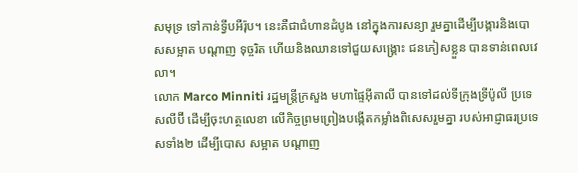សមុទ្រ ទៅកាន់ទ្វីបអឺរ៉ុប។ នេះគឺជាជំហានដំបូង នៅក្នុងការសន្យា រួមគ្នាដើម្បីបង្ការនិងបោសសម្អាត បណ្តាញ ទុច្ចរិត ហើយនិងឈានទៅជួយសង្គ្រោះ ជនភៀសខ្លួន បានទាន់ពេលវេលា។
លោក Marco Minniti រដ្ឋមន្ត្រីក្រសួង មហាផ្ទៃអុីតាលី បានទៅដល់ទីក្រុងទ្រីប៉ូលី ប្រទេសលីប៊ី ដើម្បីចុះហត្ថលេខា លើកិច្ចព្រមព្រៀងបង្កើតកម្លាំងពិសេសរួមគ្នា របស់អាជ្ញាធរប្រទេសទាំង២ ដើម្បីបោស សម្អាត បណ្តាញ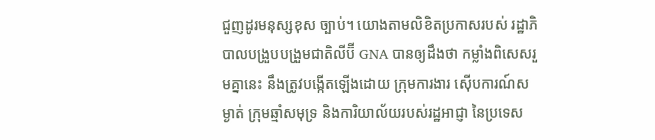ជួញដូរមនុស្សខុស ច្បាប់។ យោងតាមលិខិតប្រកាសរបស់ រដ្ឋាភិបាលបង្រួបបង្រួមជាតិលីប៊ី GNA បានឲ្យដឹងថា កម្លាំងពិសេសរួមគ្នានេះ នឹងត្រូវបង្កើតឡើងដោយ ក្រុមការងារ ស៊ើបការណ៍សម្ងាត់ ក្រុមឆ្មាំសមុទ្រ និងការិយាល័យរបស់រដ្ឋអាជ្ញា នៃប្រទេស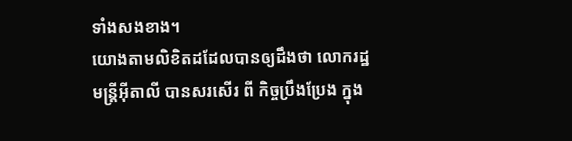ទាំងសងខាង។
យោងតាមលិខិតដដែលបានឲ្យដឹងថា លោករដ្ឋមន្ត្រីអុីតាលី បានសរសើរ ពី កិច្ចប្រឹងប្រែង ក្នុង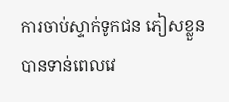ការចាប់ស្ទាក់ទូកជន ភៀសខ្លួន បានទាន់ពេលវេ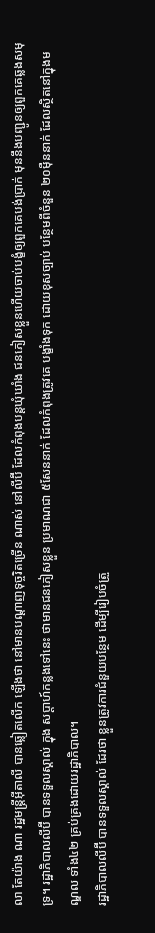លា តែយ៉ាង ណា រដ្ឋមន្ត្រីអុីតាលី បានឆ្លៀតលើក ឡើងថា នៅមានបណ្តាញទុច្ចរិតច្រើន ណាស់ នៅលីប៊ី ដែលកំពុងបន្តឃុំឃាំង ជនភៀសខ្លួនហើយចាប់បង្ខំឲ្យពួកគេបង់ប្រាក់ មុននឹងបញ្ជូនឲ្យពួកគេឆ្លងសមុទ្រ។ រដ្ឋាភិបាលលីប៊ី បានទទួលស្គាល់ ក្នុង សប្តាហ៍កន្លងទៅនេះ ថាមានជនភៀសខ្លួន ប្រមាណជា ៥សែននាក់ ដែលកំពុងត្រូវគេ បង្ខាំងទុក ដោយខុសច្បាប់ បន្ថែមពីចំនួន ២០ម៉ឺននាក់ ដែលស្ថិតនៅក្នុងមណ្ឌល ទាំង៤២ គ្រប់គ្រងដោយរដ្ឋាភិបាល។
រដ្ឋាភិបាលលីប៊ី បានទទួលស្គាល់ ដែរថា ខ្លួនត្រូវការជំនួយបន្ថែម ដើម្បីរៀបចំត្រួ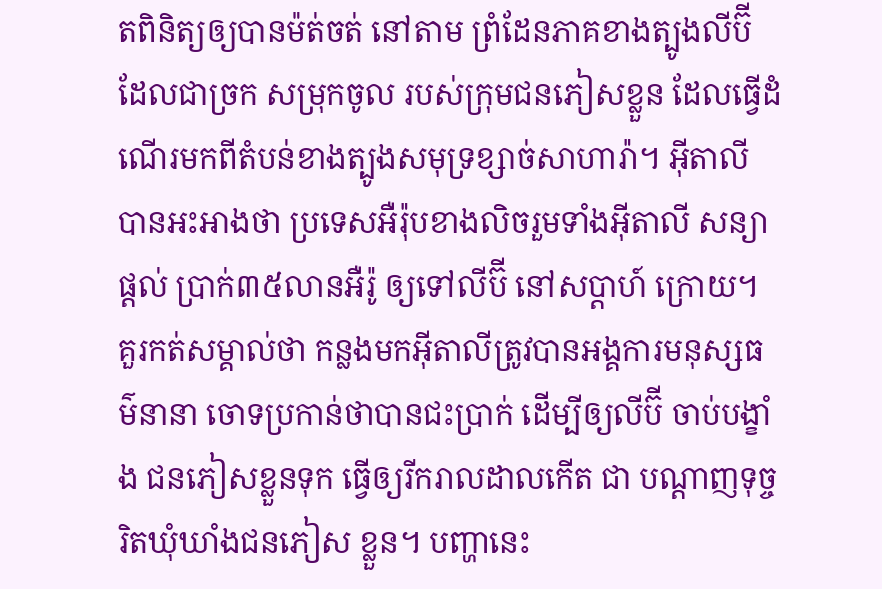តពិនិត្យឲ្យបានម៉ត់ចត់ នៅតាម ព្រំដែនភាគខាងត្បូងលីប៊ី ដែលជាច្រក សម្រុកចូល របស់ក្រុមជនភៀសខ្លួន ដែលធ្វើដំណើរមកពីតំបន់ខាងត្បូងសមុទ្រខ្សាច់សាហារ៉ា។ អុីតាលី បានអះអាងថា ប្រទេសអឺរ៉ុបខាងលិចរួមទាំងអុីតាលី សន្យាផ្តល់ ប្រាក់៣៥លានអឺរ៉ូ ឲ្យទៅលីប៊ី នៅសប្តាហ៍ ក្រោយ។
គួរកត់សម្គាល់ថា កន្លងមកអុីតាលីត្រូវបានអង្គការមនុស្សធម៌នានា ចោទប្រកាន់ថាបានជះប្រាក់ ដើម្បីឲ្យលីប៊ី ចាប់បង្ខាំង ជនភៀសខ្លួនទុក ធ្វើឲ្យរីករាលដាលកើត ជា បណ្តាញទុច្ចរិតឃុំឃាំងជនភៀស ខ្លួន។ បញ្ហានេះ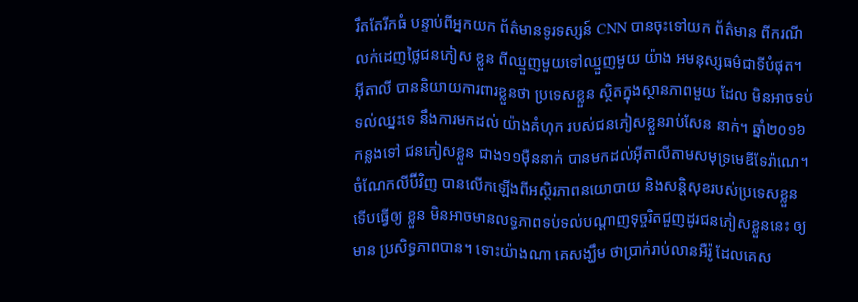រឹតតែរីកធំ បន្ទាប់ពីអ្នកយក ព័ត៌មានទូរទស្សន៍ CNN បានចុះទៅយក ព័ត៌មាន ពីករណីលក់ដេញថ្លៃជនភៀស ខ្លួន ពីឈ្មួញមួយទៅឈ្មួញមួយ យ៉ាង អមនុស្សធម៌ជាទីបំផុត។
អុីតាលី បាននិយាយការពារខ្លួនថា ប្រទេសខ្លួន ស្ថិតក្នុងស្ថានភាពមួយ ដែល មិនអាចទប់ទល់ឈ្នះទេ នឹងការមកដល់ យ៉ាងគំហុក របស់ជនភៀសខ្លួនរាប់សែន នាក់។ ឆ្នាំ២០១៦កន្លងទៅ ជនភៀសខ្លួន ជាង១១ម៉ឺននាក់ បានមកដល់អុីតាលីតាមសមុទ្រមេឌីទែរ៉ាណេ។ ចំណែកលីប៊ីវិញ បានលើកឡើងពីអស្ថិរភាពនយោបាយ និងសន្តិសុខរបស់ប្រទេសខ្លួន ទើបធ្វើឲ្យ ខ្លួន មិនអាចមានលទ្ធភាពទប់ទល់បណ្តាញទុច្ចរិតជួញដូរជនភៀសខ្លួននេះ ឲ្យមាន ប្រសិទ្ធភាពបាន។ ទោះយ៉ាងណា គេសង្ឃឹម ថាប្រាក់រាប់លានអឺរ៉ូ ដែលគេស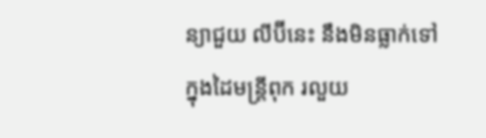ន្យាជួយ លីប៊ីនេះ នឹងមិនធ្លាក់ទៅក្នុងដៃមន្ត្រីពុក រលួយ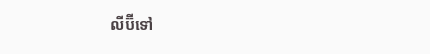លីប៊ីទៅ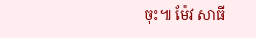ចុះ៕ ម៉ែវ សាធី